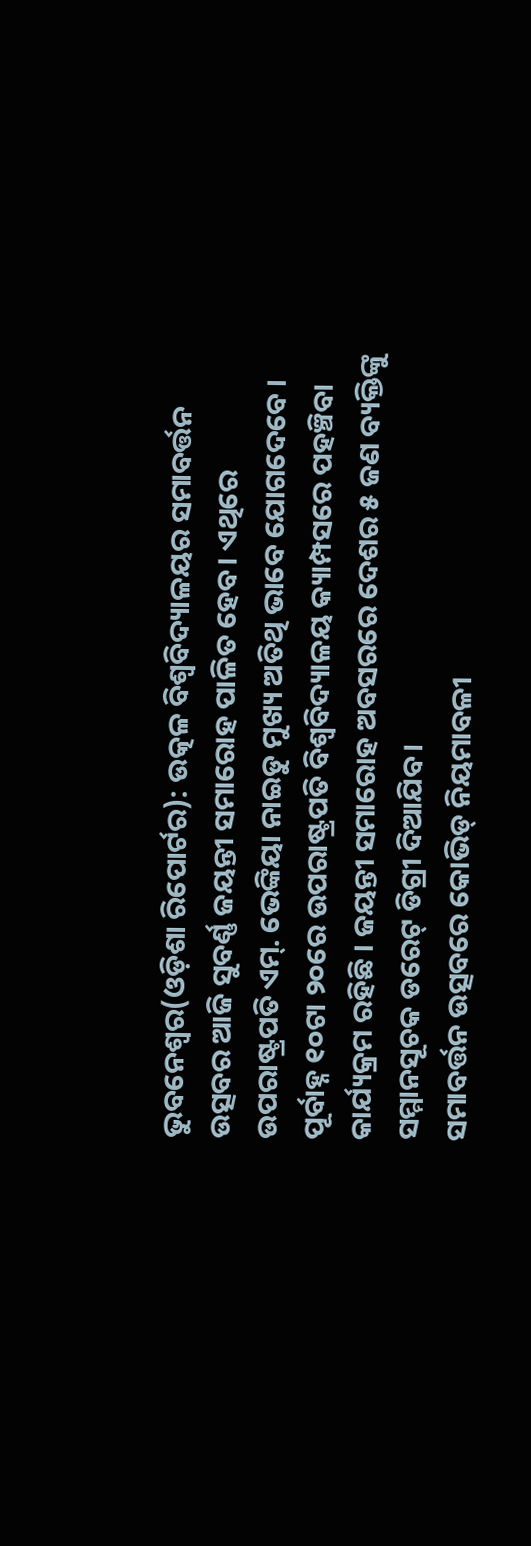ଭୁବନେଶ୍ୱର(ଓଡ଼ିଶା ରିପୋର୍ଟର): ଉତ୍କଳ ବିଶ୍ୱବିଦ୍ୟାଳୟର ସମାବର୍ତ୍ତନ ଉତ୍ସବର ଆଜି ସୁବର୍ଣ୍ଣ ଜୟନ୍ତୀ ସମାରୋହ ପାଳିତ ହେବ। ଏଥିରେ ଉପରାଷ୍ଟ୍ରପତି ଏମ୍. ଭେଙ୍କିୟା ନାଇଡୁ ମୁଖ୍ୟ ଅତିଥି ଭାବେ ଯୋଗଦେବେ । ପୂର୍ବାହ୍ନ ୧୦ଟା ୨୦ରେ ଉପରାଷ୍ଟ୍ରପତି ବିଶ୍ୱବିଦ୍ୟାଳୟ କ୍ୟାମ୍ପସରେ ପହଞ୍ଚିବା କାର୍ଯ୍ୟକ୍ରମ ରହିଛି । ଜୟନ୍ତୀ ସମାରୋହ ଅବସରରେ ଦେଶର ୫ ଜଣ ବ୍ୟକ୍ତିଙ୍କୁ ସମ୍ମାନସୂଚକ ଡରେଟ୍ ଡିଗ୍ରୀ ଦିଆଯିବ।
ସମାବର୍ତ୍ତନ ଉତ୍ସବରେ କୋଭିଡ୍ ନିୟମାବଳୀ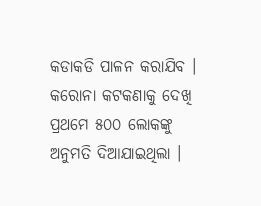କଡାକଡି ପାଳନ କରାଯିବ । କରୋନା କଟକଣାକୁ ଦେଖି ପ୍ରଥମେ ୫୦୦ ଲୋକଙ୍କୁ ଅନୁମତି ଦିଆଯାଇଥିଲା ।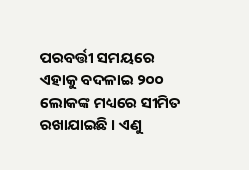ପରବର୍ତ୍ତୀ ସମୟରେ ଏହାକୁ ବଦଳାଇ ୨୦୦ ଲୋକଙ୍କ ମଧ୍ୟରେ ସୀମିତ ରଖାଯାଇଛି । ଏଣୁ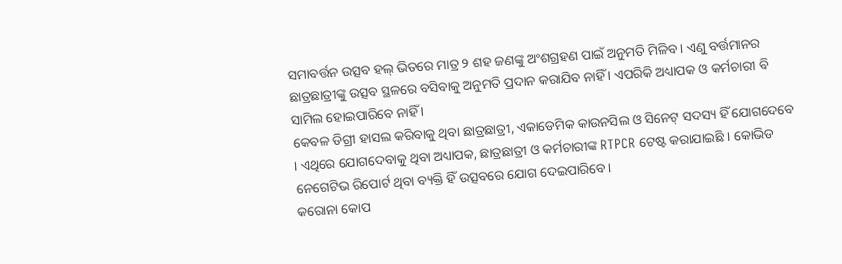ସମାବର୍ତ୍ତନ ଉତ୍ସବ ହଲ୍ ଭିତରେ ମାତ୍ର ୨ ଶହ ଜଣଙ୍କୁ ଅଂଶଗ୍ରହଣ ପାଇଁ ଅନୁମତି ମିଳିବ । ଏଣୁ ବର୍ତ୍ତମାନର ଛାତ୍ରଛାତ୍ରୀଙ୍କୁ ଉତ୍ସବ ସ୍ଥଳରେ ବସିବାକୁ ଅନୁମତି ପ୍ରଦାନ କରାଯିବ ନାହିଁ । ଏପରିକି ଅଧ୍ୟାପକ ଓ କର୍ମଚାରୀ ବି ସାମିଲ ହୋଇପାରିବେ ନାହିଁ ।
କେବଳ ଡିଗ୍ରୀ ହାସଲ କରିବାକୁ ଥିବା ଛାତ୍ରଛାତ୍ରୀ, ଏକାଡେମିକ କାଉନସିଲ ଓ ସିନେଟ୍ ସଦସ୍ୟ ହିଁ ଯୋଗଦେବେ । ଏଥିରେ ଯୋଗଦେବାକୁ ଥିବା ଅଧ୍ୟାପକ, ଛାତ୍ରଛାତ୍ରୀ ଓ କର୍ମଚାରୀଙ୍କ RTPCR ଟେଷ୍ଟ କରାଯାଇଛି । କୋଭିଡ ନେଗେଟିଭ ରିପୋର୍ଟ ଥିବା ବ୍ୟକ୍ତି ହିଁ ଉତ୍ସବରେ ଯୋଗ ଦେଇପାରିବେ।
କରୋନା କୋପ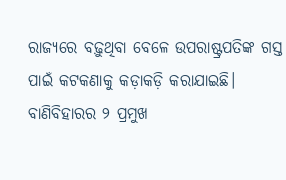ରାଜ୍ୟରେ ବଢ଼ୁଥିବା ବେଳେ ଉପରାଷ୍ଟ୍ରପତିଙ୍କ ଗସ୍ତ ପାଇଁ କଟକଣାକୁ କଡ଼ାକଡ଼ି କରାଯାଇଛି। ବାଣିବିହାରର ୨ ପ୍ରମୁଖ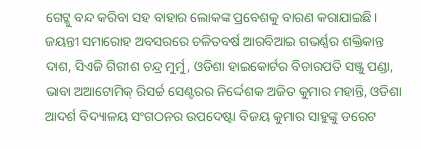ଗେଟ୍କୁ ବନ୍ଦ କରିବା ସହ ବାହାର ଲୋକଙ୍କ ପ୍ରବେଶକୁ ବାରଣ କରାଯାଇଛି।
ଜୟନ୍ତୀ ସମାରୋହ ଅବସରରେ ଚଳିତବର୍ଷ ଆରବିଆଇ ଗଭର୍ଣ୍ଣର ଶକ୍ତିକାନ୍ତ ଦାଶ, ସିଏଜି ଗିରୀଶ ଚନ୍ଦ୍ର ମୁର୍ମୁ, ଓଡିଶା ହାଇକୋର୍ଟର ବିଚାରପତି ସଞ୍ଜୁ ପଣ୍ଡା, ଭାବା ଅଆଟୋମିକ୍ ରିସର୍ଚ୍ଚ ସେଣ୍ଟରର ନିର୍ଦ୍ଦେଶକ ଅଜିତ କୁମାର ମହାନ୍ତି, ଓଡିଶା ଆଦର୍ଶ ବିଦ୍ୟାଳୟ ସଂଗଠନର ଉପଦେଷ୍ଟା ବିଜୟ କୁମାର ସାହୁଙ୍କୁ ଡରେଟ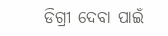ଡିଗ୍ରୀ ଦେବା ପାଇଁ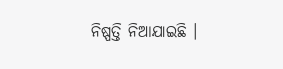ନିଷ୍ପତ୍ତି ନିଆଯାଇଛି ।